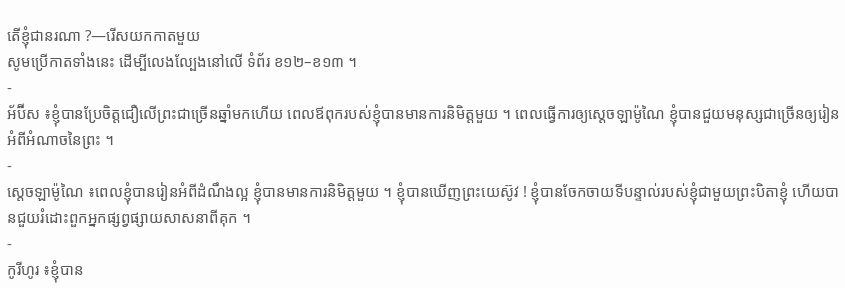តើខ្ញុំជានរណា ?—រើសយកកាតមួយ
សូមប្រើកាតទាំងនេះ ដើម្បីលេងល្បែងនៅលើ ទំព័រ ខ១២–ខ១៣ ។
-
អ័ប៊ីស ៖ខ្ញុំបានប្រែចិត្តជឿលើព្រះជាច្រើនឆ្នាំមកហើយ ពេលឪពុករបស់ខ្ញុំបានមានការនិមិត្តមួយ ។ ពេលធ្វើការឲ្យស្ដេចឡាម៉ូណៃ ខ្ញុំបានជួយមនុស្សជាច្រើនឲ្យរៀនអំពីអំណាចនៃព្រះ ។
-
ស្ដេចឡាម៉ូណៃ ៖ពេលខ្ញុំបានរៀនអំពីដំណឹងល្អ ខ្ញុំបានមានការនិមិត្តមួយ ។ ខ្ញុំបានឃើញព្រះយេស៊ូវ ! ខ្ញុំបានចែកចាយទីបន្ទាល់របស់ខ្ញុំជាមួយព្រះបិតាខ្ញុំ ហើយបានជួយរំដោះពួកអ្នកផ្សព្វផ្សាយសាសនាពីគុក ។
-
កូរីហូរ ៖ខ្ញុំបាន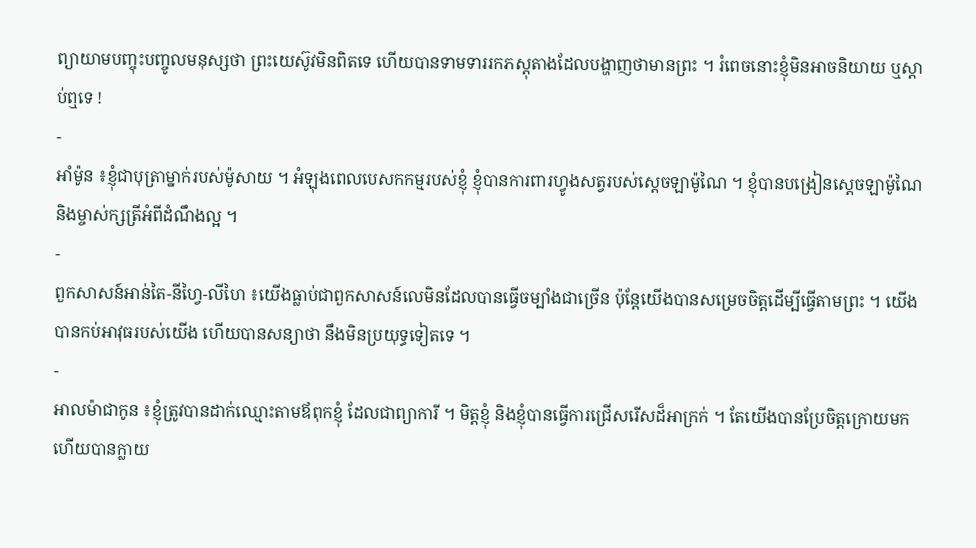ព្យាយាមបញ្ចុះបញ្ចូលមនុស្សថា ព្រះយេស៊ូវមិនពិតទេ ហើយបានទាមទាររកភស្ដុតាងដែលបង្ហាញថាមានព្រះ ។ រំពេចនោះខ្ញុំមិនអាចនិយាយ ឬស្ដាប់ឮទេ !
-
អាំម៉ូន ៖ខ្ញុំជាបុត្រាម្នាក់របស់ម៉ូសាយ ។ អំឡុងពេលបេសកកម្មរបស់ខ្ញុំ ខ្ញុំបានការពារហ្វូងសត្វរបស់ស្ដេចឡាម៉ូណៃ ។ ខ្ញុំបានបង្រៀនស្ដេចឡាម៉ូណៃ និងម្ចាស់ក្សត្រីអំពីដំណឹងល្អ ។
-
ពួកសាសន៍អាន់តៃ-នីហ្វៃ-លីហៃ ៖យើងធ្លាប់ជាពួកសាសន៍លេមិនដែលបានធ្វើចម្បាំងជាច្រើន ប៉ុន្តែយើងបានសម្រេចចិត្តដើម្បីធ្វើតាមព្រះ ។ យើងបានកប់អាវុធរបស់យើង ហើយបានសន្យាថា នឹងមិនប្រយុទ្ធទៀតទេ ។
-
អាលម៉ាជាកូន ៖ខ្ញុំត្រូវបានដាក់ឈ្មោះតាមឪពុកខ្ញុំ ដែលជាព្យាការី ។ មិត្តខ្ញុំ និងខ្ញុំបានធ្វើការជ្រើសរើសដ៏អាក្រក់ ។ តែយើងបានប្រែចិត្តក្រោយមក ហើយបានក្លាយ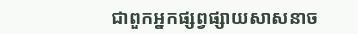ជាពួកអ្នកផ្សព្វផ្សាយសាសនាច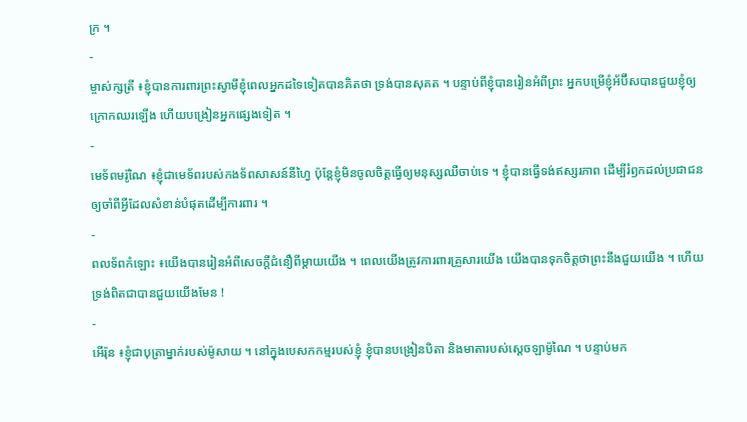ក្រ ។
-
ម្ចាស់ក្សត្រី ៖ខ្ញុំបានការពារព្រះស្វាមីខ្ញុំពេលអ្នកដទៃទៀតបានគិតថា ទ្រង់បានសុគត ។ បន្ទាប់ពីខ្ញុំបានរៀនអំពីព្រះ អ្នកបម្រើខ្ញុំអ័ប៊ីសបានជួយខ្ញុំឲ្យក្រោកឈរឡើង ហើយបង្រៀនអ្នកផ្សេងទៀត ។
-
មេទ័ពមរ៉ូណៃ ៖ខ្ញុំជាមេទ័ពរបស់កងទ័ពសាសន៍នីហ្វៃ ប៉ុន្តែខ្ញុំមិនចូលចិត្តធ្វើឲ្យមនុស្សឈឺចាប់ទេ ។ ខ្ញុំបានធ្វើទង់ឥស្សរភាព ដើម្បីរំឭកដល់ប្រជាជនឲ្យចាំពីអ្វីដែលសំខាន់បំផុតដើម្បីការពារ ។
-
ពលទ័ពកំឡោះ ៖យើងបានរៀនអំពីសេចក្ដីជំនឿពីម្ដាយយើង ។ ពេលយើងត្រូវការពារគ្រួសារយើង យើងបានទុកចិត្តថាព្រះនឹងជួយយើង ។ ហើយទ្រង់ពិតជាបានជួយយើងមែន !
-
អើរ៉ុន ៖ខ្ញុំជាបុត្រាម្នាក់របស់ម៉ូសាយ ។ នៅក្នុងបេសកកម្មរបស់ខ្ញុំ ខ្ញុំបានបង្រៀនបិតា និងមាតារបស់ស្ដេចឡាម៉ូណៃ ។ បន្ទាប់មក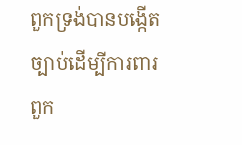ពួកទ្រង់បានបង្កើតច្បាប់ដើម្បីការពារពួក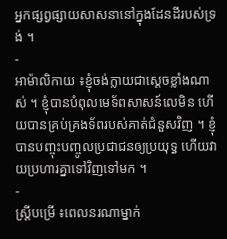អ្នកផ្សព្វផ្សាយសាសនានៅក្នុងដែនដីរបស់ទ្រង់ ។
-
អាម៉ាលិកាយ ៖ខ្ញុំចង់ក្លាយជាស្ដេចខ្លាំងណាស់ ។ ខ្ញុំបានបំពុលមេទ័ពសាសន៍លេមិន ហើយបានគ្រប់គ្រងទ័ពរបស់គាត់ជំនួសវិញ ។ ខ្ញុំបានបញ្ចុះបញ្ចូលប្រជាជនឲ្យប្រយុទ្ធ ហើយវាយប្រហារគ្នាទៅវិញទៅមក ។
-
ស្ត្រីបម្រើ ៖ពេលនរណាម្នាក់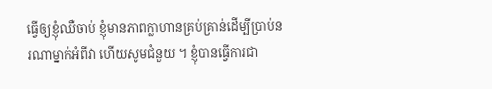ធ្វើឲ្យខ្ញុំឈឺចាប់ ខ្ញុំមានភាពក្លាហានគ្រប់គ្រាន់ដើម្បីប្រាប់នរណាម្នាក់អំពីវា ហើយសូមជំនួយ ។ ខ្ញុំបានធ្វើការជា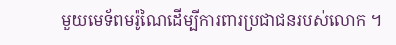មួយមេទ័ពមរ៉ូណៃដើម្បីការពារប្រជាជនរបស់លោក ។